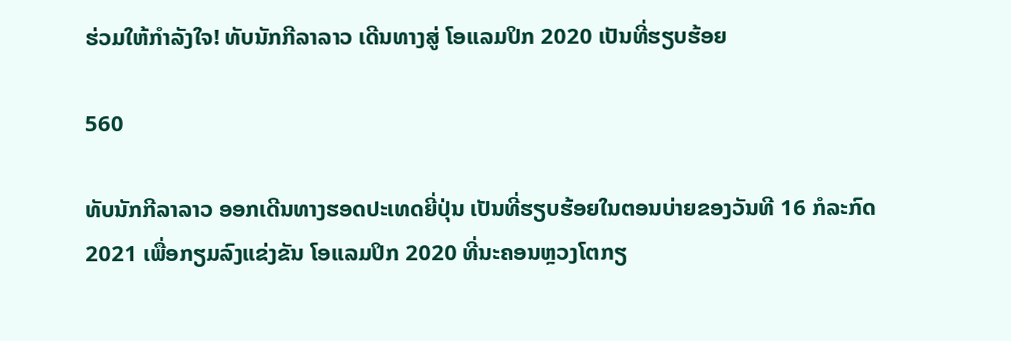ຮ່ວມໃຫ້ກໍາລັງໃຈ! ທັບນັກກີລາລາວ ເດີນທາງສູ່ ໂອແລມປິກ 2020 ເປັນທີ່ຮຽບຮ້ອຍ

560

ທັບນັກກີລາລາວ ອອກເດີນທາງຮອດປະເທດຍີ່ປຸ່ນ ເປັນທີ່ຮຽບຮ້ອຍໃນຕອນບ່າຍຂອງວັນທີ 16 ກໍລະກົດ 2021 ເພື່ອກຽມລົງແຂ່ງຂັນ ໂອແລມປິກ 2020 ທີ່ນະຄອນຫຼວງໂຕກຽ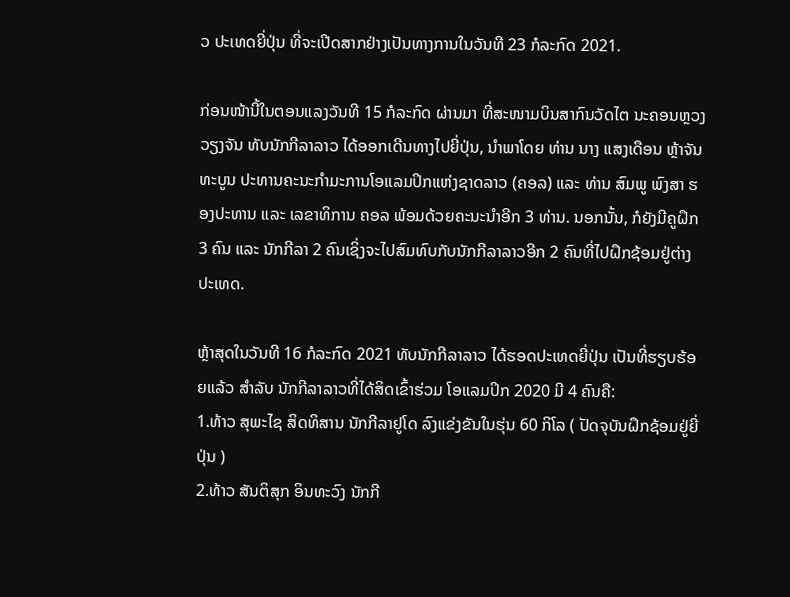ວ ປະເທດຍີ່ປຸ່ນ ທີ່ຈະເປີດສາກຢ່າງເປັນທາງການໃນວັນທີ 23 ກໍລະກົດ 2021.

ກ່ອນໜ້ານີ້ໃນຕອນແລງວັນທີ 15 ກໍລະກົດ ຜ່ານມາ ທີ່ສະໜາມບິນສາກົນວັດໄຕ ນະຄອນຫຼວງວຽງຈັນ ທັບນັກກີລາລາວ ໄດ້ອອກເດີນທາງໄປຍີ່ປຸ່ນ, ນຳພາໂດຍ ທ່ານ ນາງ ແສງເດືອນ ຫຼ້າຈັນທະບູນ ປະທານຄະນະກຳມະການໂອແລມປິກແຫ່ງຊາດລາວ (ຄອລ) ແລະ ທ່ານ ສົມພູ ພົງສາ ຮອງປະທານ ແລະ ເລຂາທິການ ຄອລ ພ້ອມດ້ວຍຄະນະນຳອີກ 3 ທ່ານ. ນອກນັ້ນ, ກໍຍັງມີຄູຝຶກ 3 ຄົນ ແລະ ນັກກີລາ 2 ຄົນເຊິ່ງຈະໄປສົມທົບກັບນັກກີລາລາວອີກ 2 ຄົນທີ່ໄປຝຶກຊ້ອມຢູ່ຕ່າງປະເທດ.

ຫຼ້າສຸດໃນວັນທີ 16 ກໍລະກົດ 2021 ທັບນັກກີລາລາວ ໄດ້ຮອດປະເທດຍີ່ປຸ່ນ ເປັນທີ່ຮຽບຮ້ອຍແລ້ວ ສໍາລັບ ນັກກີລາລາວທີ່ໄດ້ສິດເຂົ້າຮ່ວມ ໂອແລມປິກ 2020 ມີ 4 ຄົນຄື:
1.ທ້າວ ສຸພະໄຊ ສິດທິສານ ນັກກີລາຢູໂດ ລົງແຂ່ງຂັນໃນຮຸ່ນ 60 ກິໂລ ( ປັດຈຸບັນຝຶກຊ້ອມຢູ່ຍີ່ປຸ່ນ )
2.ທ້າວ ສັນຕິສຸກ ອິນທະວົງ ນັກກີ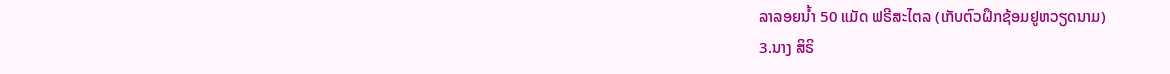ລາລອຍນໍ້າ 50 ແມັດ ຟຣີສະໄຕລ (ເກັບຕົວຝຶກຊ້ອມຢູຫວຽດນາມ)
3.ນາງ ສິຣິ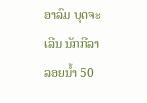ອາລົມ ບຸດຈະເລີນ ນັກກີລາລອຍນໍ້າ 50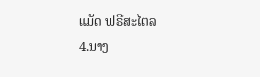ແມັດ ຟຣີສະໄຕລ
4.ນາງ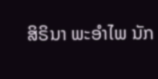ສິຣິນາ ພະອໍາໄພ ນັກ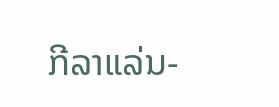ກີລາແລ່ນ-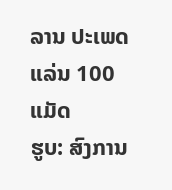ລານ ປະເພດແລ່ນ 100 ແມັດ
ຮູບ: ສົງການ